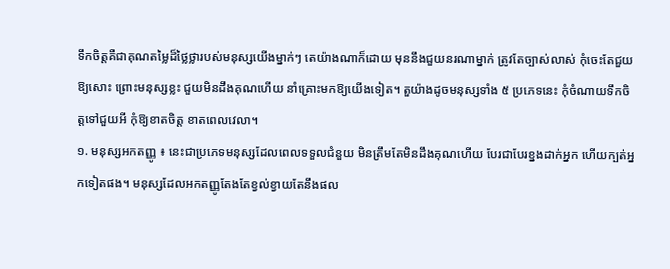ទឹកចិត្តគឺជាគុណតម្លៃដ៏ថ្លៃថ្លារបស់មនុស្សយើងម្នាក់ៗ តេយ៉ាងណាក៏ដោយ មុននឹងជួយនរណាម្នាក់ ត្រូវតែច្បាស់លាស់ កុំចេះតែជួយឱ្យសោះ ព្រោះមនុស្សខ្លះ ជួយមិនដឹងគុណហើយ នាំគ្រោះមកឱ្យយើងទៀត។ តួយ៉ាងដូចមនុស្សទាំង ៥ ប្រភេទនេះ កុំចំណាយទឹកចិត្តទៅជួយអី កុំឱ្យខាតចិត្ត ខាតពេលវេលា។
១. មនុស្សអកតញ្ញូ ៖ នេះជាប្រភេទមនុស្សដែលពេលទទួលជំនួយ មិនត្រឹមតែមិនដឹងគុណហើយ បែរជាបែរខ្នងដាក់អ្នក ហើយក្បត់អ្នកទៀតផង។ មនុស្សដែលអកតញ្ញូតែងតែខ្វល់ខ្វាយតែនឹងផល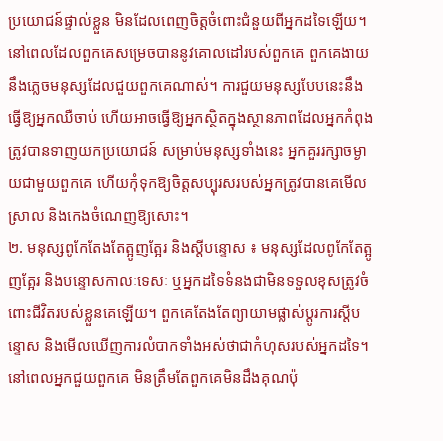ប្រយោជន៍ផ្ទាល់ខ្លួន មិនដែលពេញចិត្តចំពោះជំនួយពីអ្នកដទៃឡើយ។ នៅពេលដែលពួកគេសម្រេចបាននូវគោលដៅរបស់ពួកគេ ពួកគេងាយនឹងភ្លេចមនុស្សដែលជួយពួកគេណាស់។ ការជួយមនុស្សបែបនេះនឹងធ្វើឱ្យអ្នកឈឺចាប់ ហើយអាចធ្វើឱ្យអ្នកស្ថិតក្នុងស្ថានភាពដែលអ្នកកំពុងត្រូវបានទាញយកប្រយោជន៍ សម្រាប់មនុស្សទាំងនេះ អ្នកគួររក្សាចម្ងាយជាមួយពួកគេ ហើយកុំទុកឱ្យចិត្តសប្បុរសរបស់អ្នកត្រូវបានគេមើលស្រាល និងកេងចំណេញឱ្យសោះ។
២. មនុស្សពូកែតែងតែត្អូញត្អែរ និងស្តីបន្ទោស ៖ មនុស្សដែលពូកែតែត្អូញត្អែរ និងបន្ទោសកាលៈទេសៈ ឬអ្នកដទៃទំនងជាមិនទទួលខុសត្រូវចំពោះជីវិតរបស់ខ្លួនគេឡើយ។ ពួកគេតែងតែព្យាយាមផ្លាស់ប្តូរការស្តីបន្ទោស និងមើលឃើញការលំបាកទាំងអស់ថាជាកំហុសរបស់អ្នកដទៃ។ នៅពេលអ្នកជួយពួកគេ មិនត្រឹមតែពួកគេមិនដឹងគុណប៉ុ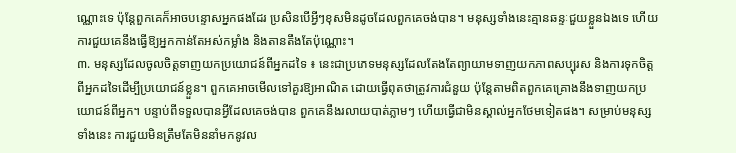ណ្ណោះទេ ប៉ុន្តែពួកគេក៏អាចបន្ទោសអ្នកផងដែរ ប្រសិនបើអ្វីៗខុសមិនដូចដែលពួកគេចង់បាន។ មនុស្សទាំងនេះគ្មានឆន្ទៈជួយខ្លួនឯងទេ ហើយការជួយគេនឹងធ្វើឱ្យអ្នកកាន់តែអស់កម្លាំង និងតានតឹងតែប៉ុណ្ណោះ។
៣. មនុស្សដែលចូលចិត្តទាញយកប្រយោជន៍ពីអ្នកដទៃ ៖ នេះជាប្រភេទមនុស្សដែលតែងតែព្យាយាមទាញយកភាពសប្បុរស និងការទុកចិត្តពីអ្នកដទៃដើម្បីប្រយោជន៍ខ្លួន។ ពួកគេអាចមើលទៅគួរឱ្យអាណិត ដោយធ្វើពុតថាត្រូវការជំនួយ ប៉ុន្តែតាមពិតពួកគេគ្រោងនឹងទាញយកប្រយោជន៍ពីអ្នក។ បន្ទាប់ពីទទួលបានអ្វីដែលគេចង់បាន ពួកគេនឹងរលាយបាត់ភ្លាមៗ ហើយធ្វើជាមិនស្គាល់អ្នកថែមទៀតផង។ សម្រាប់មនុស្សទាំងនេះ ការជួយមិនត្រឹមតែមិននាំមកនូវល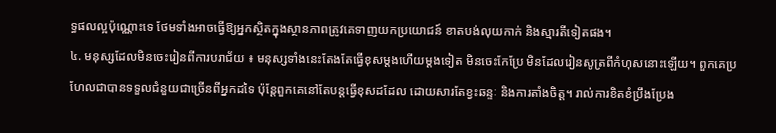ទ្ធផលល្អប៉ុណ្ណោះទេ ថែមទាំងអាចធ្វើឱ្យអ្នកស្ថិតក្នុងស្ថានភាពត្រូវគេទាញយកប្រយោជន៍ ខាតបង់លុយកាក់ និងស្មារតីទៀតផង។
៤. មនុស្សដែលមិនចេះរៀនពីការបរាជ័យ ៖ មនុស្សទាំងនេះតែងតែធ្វើខុសម្ដងហើយម្ដងទៀត មិនចេះកែប្រែ មិនដែលរៀនសូត្រពីកំហុសនោះឡើយ។ ពួកគេប្រហែលជាបានទទួលជំនួយជាច្រើនពីអ្នកដទៃ ប៉ុន្តែពួកគេនៅតែបន្តធ្វើខុសដដែល ដោយសារតែខ្វះឆន្ទៈ និងការតាំងចិត្ត។ រាល់ការខិតខំប្រឹងប្រែង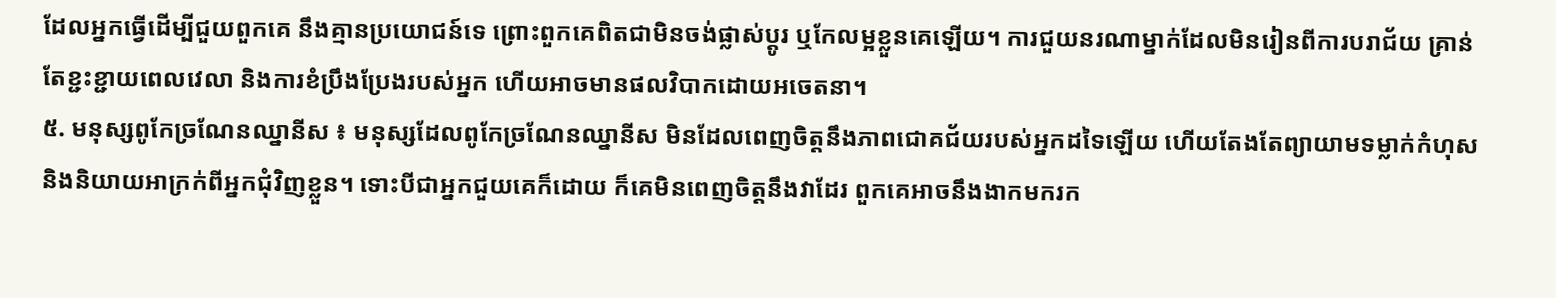ដែលអ្នកធ្វើដើម្បីជួយពួកគេ នឹងគ្មានប្រយោជន៍ទេ ព្រោះពួកគេពិតជាមិនចង់ផ្លាស់ប្តូរ ឬកែលម្អខ្លួនគេឡើយ។ ការជួយនរណាម្នាក់ដែលមិនរៀនពីការបរាជ័យ គ្រាន់តែខ្ជះខ្ជាយពេលវេលា និងការខំប្រឹងប្រែងរបស់អ្នក ហើយអាចមានផលវិបាកដោយអចេតនា។
៥. មនុស្សពូកែច្រណែនឈ្នានីស ៖ មនុស្សដែលពូកែច្រណែនឈ្នានីស មិនដែលពេញចិត្តនឹងភាពជោគជ័យរបស់អ្នកដទៃឡើយ ហើយតែងតែព្យាយាមទម្លាក់កំហុស និងនិយាយអាក្រក់ពីអ្នកជុំវិញខ្លួន។ ទោះបីជាអ្នកជួយគេក៏ដោយ ក៏គេមិនពេញចិត្តនឹងវាដែរ ពួកគេអាចនឹងងាកមករក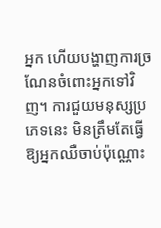អ្នក ហើយបង្ហាញការច្រណែនចំពោះអ្នកទៅវិញ។ ការជួយមនុស្សប្រភេទនេះ មិនត្រឹមតែធ្វើឱ្យអ្នកឈឺចាប់ប៉ុណ្ណោះ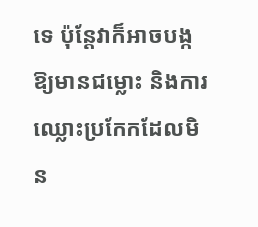ទេ ប៉ុន្តែវាក៏អាចបង្កឱ្យមានជម្លោះ និងការឈ្លោះប្រកែកដែលមិន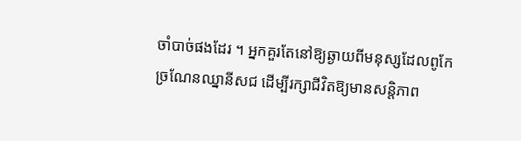ចាំបាច់ផងដែរ ។ អ្នកគួរតែនៅឱ្យឆ្ងាយពីមនុស្សដែលពូកែច្រណែនឈ្នានីសជ ដើម្បីរក្សាជីវិតឱ្យមានសន្តិភាព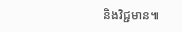និងវិជ្ជមាន៕